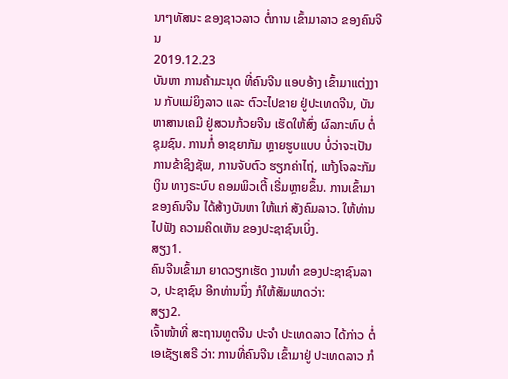ນາໆທັສນະ ຂອງຊາວລາວ ຕໍ່ການ ເຂົ້າມາລາວ ຂອງຄົນຈີນ
2019.12.23
ບັນຫາ ການຄ້າມະນຸດ ທີ່ຄົນຈີນ ແອບອ້າງ ເຂົ້າມາແຕ່ງງານ ກັບແມ່ຍິງລາວ ແລະ ຕົວະໄປຂາຍ ຢູ່ປະເທດຈີນ, ບັນຫາສານເຄມີ ຢູ່ສວນກ້ວຍຈີນ ເຮັດໃຫ້ສົ່ງ ຜົລກະທົບ ຕໍ່ຊຸມຊົນ. ການກໍ່ ອາຊຍາກັມ ຫຼາຍຮູບແບບ ບໍ່ວ່າຈະເປັນ ການຂ້າຊິງຊັພ, ການຈັບຕົວ ຮຽກຄ່າໄຖ່, ແກ້ງໂຈລະກັມເງິນ ທາງຣະບົບ ຄອມພິວເຕີ້ ເຣີ່ມຫຼາຍຂຶ້ນ. ການເຂົ້າມາ ຂອງຄົນຈີນ ໄດ້ສ້າງບັນຫາ ໃຫ້ແກ່ ສັງຄົມລາວ. ໃຫ້ທ່ານ ໄປຟັງ ຄວາມຄິດເຫັນ ຂອງປະຊາຊົນເບິ່ງ.
ສຽງ1.
ຄົນຈີນເຂົ້າມາ ຍາດວຽກເຮັດ ງານທຳ ຂອງປະຊາຊົນລາວ, ປະຊາຊົນ ອີກທ່ານນຶ່ງ ກໍໃຫ້ສັມພາດວ່າ:
ສຽງ2.
ເຈົ້າໜ້າທີ່ ສະຖານທູຕຈີນ ປະຈຳ ປະເທດລາວ ໄດ້ກ່າວ ຕໍ່ເອເຊັຽເສຣີ ວ່າ: ການທີ່ຄົນຈີນ ເຂົ້າມາຢູ່ ປະເທດລາວ ກໍ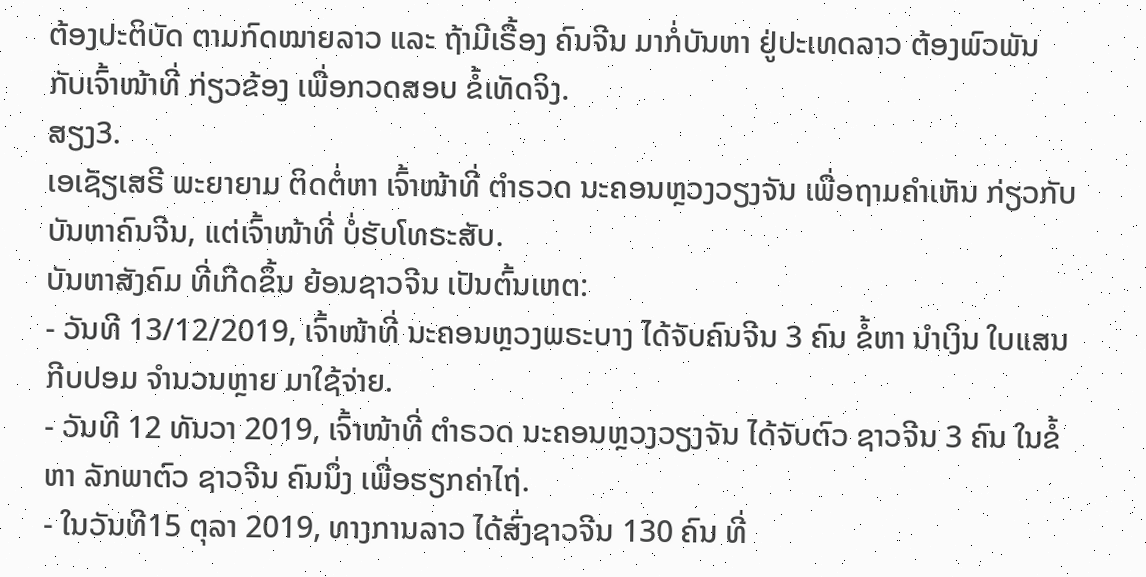ຕ້ອງປະຕິບັດ ຕາມກົດໝາຍລາວ ແລະ ຖ້າມີເຣື້ອງ ຄົນຈີນ ມາກໍ່ບັນຫາ ຢູ່ປະເທດລາວ ຕ້ອງພົວພັນ ກັບເຈົ້າໜ້າທີ່ ກ່ຽວຂ້ອງ ເພື່ອກວດສອບ ຂໍ້ເທັດຈິງ.
ສຽງ3.
ເອເຊັຽເສຣີ ພະຍາຍາມ ຕິດຕໍ່ຫາ ເຈົ້າໜ້າທີ່ ຕຳຣວດ ນະຄອນຫຼວງວຽງຈັນ ເພື່ອຖາມຄຳເຫັນ ກ່ຽວກັບ ບັນຫາຄົນຈີນ, ແຕ່ເຈົ້າໜ້າທີ່ ບໍ່ຮັບໂທຣະສັບ.
ບັນຫາສັງຄົມ ທີ່ເກີດຂຶ້ນ ຍ້ອນຊາວຈີນ ເປັນຕົ້ນເຫຕ:
- ວັນທີ 13/12/2019, ເຈົ້າໜ້າທີ່ ນະຄອນຫຼວງພຣະບາງ ໄດ້ຈັບຄົນຈີນ 3 ຄົນ ຂໍ້ຫາ ນຳເງິນ ໃບແສນກີບປອມ ຈຳນວນຫຼາຍ ມາໃຊ້ຈ່າຍ.
- ວັນທີ 12 ທັນວາ 2019, ເຈົ້າໜ້າທີ່ ຕຳຣວດ ນະຄອນຫຼວງວຽງຈັນ ໄດ້ຈັບຕົວ ຊາວຈີນ 3 ຄົນ ໃນຂໍ້ຫາ ລັກພາຕົວ ຊາວຈີນ ຄົນນຶ່ງ ເພື່ອຮຽກຄ່າໄຖ່.
- ໃນວັນທີ15 ຕຸລາ 2019, ທາງການລາວ ໄດ້ສົ່ງຊາວຈີນ 130 ຄົນ ທີ່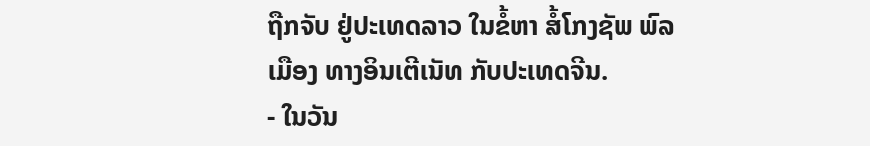ຖືກຈັບ ຢູ່ປະເທດລາວ ໃນຂໍ້ຫາ ສໍ້ໂກງຊັພ ພົລເມືອງ ທາງອິນເຕີເນັທ ກັບປະເທດຈີນ.
- ໃນວັນ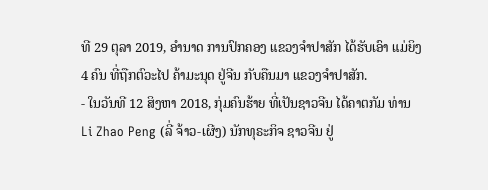ທີ 29 ຕຸລາ 2019, ອຳນາດ ການປົກຄອງ ແຂວງຈຳປາສັກ ໄດ້ຮັບເອົາ ແມ່ຍິງ 4 ຄົນ ທີ່ຖືກຕົວະໄປ ຄ້າມະນຸດ ຢູ່ຈີນ ກັບຄືນມາ ແຂວງຈຳປາສັກ.
- ໃນວັນທີ 12 ສິງຫາ 2018, ກຸ່ມຄົນຮ້າຍ ທີ່ເປັນຊາວຈີນ ໄດ້ຄາຕກັມ ທ່ານ Li Zhao Peng (ລີ່ ຈ້າວ-ເຜີງ) ນັກທຸຣະກິຈ ຊາວຈີນ ຢູ່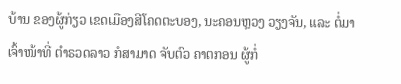ບ້ານ ຂອງຜູ້ກ່ຽວ ເຂດເມືອງສີໂຄດຕະບອງ, ນະຄອນຫຼວງ ວຽງຈັນ, ແລະ ຕໍ່ມາ ເຈົ້າໜ້າທີ່ ຕຳຣວດລາວ ກໍສາມາດ ຈັບຕົວ ຄາຕກອນ ຜູ້ກໍ່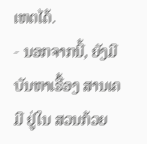ເຫຕໄດ້.
- ນອກຈາກນີ້, ຍັງມີບັນຫາເຣື້ອງ ສານເຄມີ ຢູ່ໃນ ສວນກ້ວຍ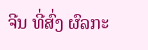ຈີນ ທີ່ສົ່ງ ຜົລກະ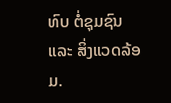ທົບ ຕໍ່ຊຸມຊົນ ແລະ ສິ່ງແວດລ້ອມ.